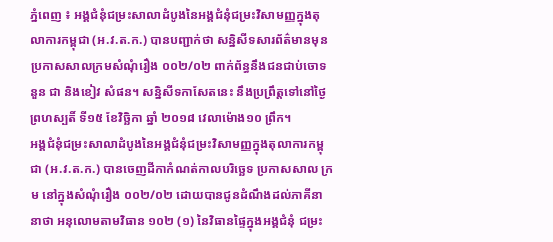ភ្នំពេញ ៖ អង្គជំនុំជម្រះសាលាដំបូងនៃអង្គជំនុំជម្រះវិសាមញ្ញក្នុងតុលាការកម្ពុជា (អ.វ.ត.ក.) បានបញ្ជាក់ថា សន្និសីទសារព័ត៌មានមុនប្រកាសសាលក្រមសំណុំរឿង ០០២/០២ ពាក់ព័ន្ធនឹងជនជាប់ចោទ នួន ជា និងខៀវ សំផន។ សន្និសីទកាសែតនេះ នឹងប្រព្រឹត្តទៅនៅថ្ងៃព្រហស្បតិ៍ ទី១៥ ខែវិច្ឆិកា ឆ្នាំ ២០១៨ វេលាម៉ោង១០ ព្រឹក។
អង្គជំនុំជម្រះសាលាដំបូងនៃអង្គជំនុំជម្រះវិសាមញ្ញក្នុងតុលាការកម្ពុជា (អ.វ.ត.ក.) បានចេញដីកាកំណត់កាលបរិច្ឆេទ ប្រកាសសាល ក្រម នៅក្នុងសំណុំរឿង ០០២/០២ ដោយបានជូនដំណឹងដល់ភាគីនានាថា អនុលោមតាមវិធាន ១០២ (១) នៃវិធានផ្ទៃក្នុងអង្គជំនុំ ជម្រះ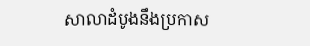សាលាដំបូងនឹងប្រកាស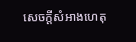សេចក្តីសំអាងហេតុ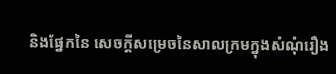និងផ្នែកនៃ សេចក្តីសម្រេចនៃសាលក្រមក្នុងសំណុំរឿង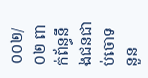០០២/០២ ពាក់ព័ន្ធនឹងជនជាប់ចោទ នួន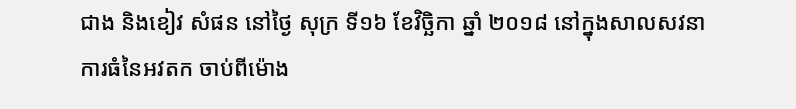ជាង និងខៀវ សំផន នៅថ្ងៃ សុក្រ ទី១៦ ខែវិច្ឆិកា ឆ្នាំ ២០១៨ នៅក្នុងសាលសវនាការធំនៃអវតក ចាប់ពីម៉ោង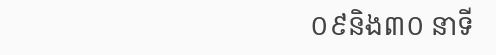០៩និង៣០ នាទី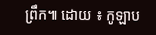ព្រឹក៕ ដោយ ៖ កូឡាប